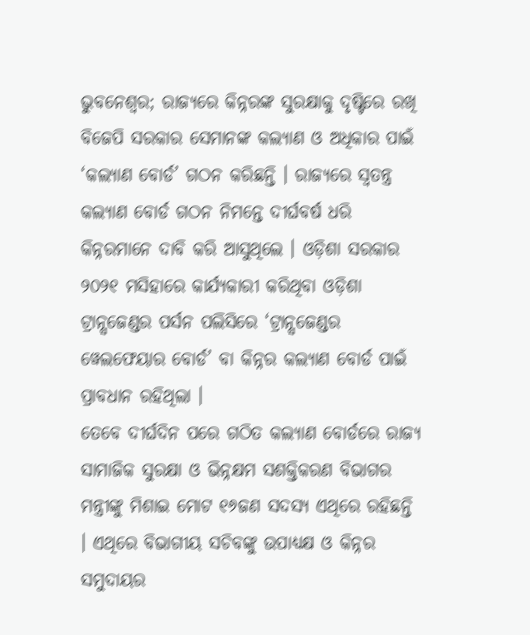ଭୁବନେଶ୍ବର; ରାଜ୍ୟରେ କିନ୍ନରଙ୍କ ସୁରକ୍ଷାକୁ ଦୃଷ୍ଟିରେ ରଖି ବିଜେପି ସରକାର ସେମାନଙ୍କ କଲ୍ୟାଣ ଓ ଅଧିକାର ପାଇଁ ‘କଲ୍ୟାଣ ବୋର୍ଡ’ ଗଠନ କରିଛନ୍ତି । ରାଜ୍ୟରେ ସ୍ୱତନ୍ତ୍ର କଲ୍ୟାଣ ବୋର୍ଡ ଗଠନ ନିମନ୍ତେ ଦୀର୍ଘବର୍ଷ ଧରି କିନ୍ନରମାନେ ଦାବି କରି ଆସୁଥିଲେ । ଓଡ଼ିଶା ସରକାର ୨୦୨୧ ମସିହାରେ କାର୍ଯ୍ୟକାରୀ କରିଥିବା ଓଡ଼ିଶା ଟ୍ରାନ୍ସଜେଣ୍ଡର ପର୍ସନ ପଲିସିରେ ‘ଟ୍ରାନ୍ସଜେଣ୍ଡର ୱେଲଫେୟାର ବୋର୍ଡ’ ବା କିନ୍ନର କଲ୍ୟାଣ ବୋର୍ଡ ପାଇଁ ପ୍ରାବଧାନ ରହିଥିଲା ।
ତେବେ ଦୀର୍ଘଦିନ ପରେ ଗଠିତ କଲ୍ୟାଣ ବୋର୍ଡରେ ରାଜ୍ୟ ସାମାଜିକ ସୁରକ୍ଷା ଓ ଭିନ୍ନକ୍ଷମ ସଶକ୍ତିକରଣ ବିଭାଗର ମନ୍ତ୍ରୀଙ୍କୁ ମିଶାଇ ମୋଟ ୧୬ଜଣ ସଦସ୍ୟ ଏଥିରେ ରହିଛନ୍ତି । ଏଥିରେ ବିଭାଗୀୟ ସଚିବଙ୍କୁ ଉପାଧ୍ୟକ୍ଷ ଓ କିନ୍ନର ସମୁଦାୟର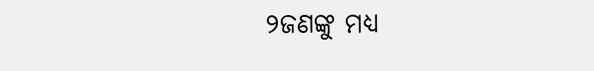୨ଜଣଙ୍କୁ ମଧ୍ୟ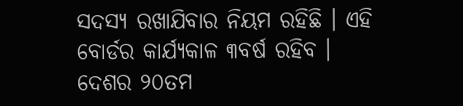ସଦସ୍ୟ ରଖାଯିବାର ନିୟମ ରହିଛି । ଏହି ବୋର୍ଡର କାର୍ଯ୍ୟକାଳ ୩ବର୍ଷ ରହିବ । ଦେଶର ୨୦ତମ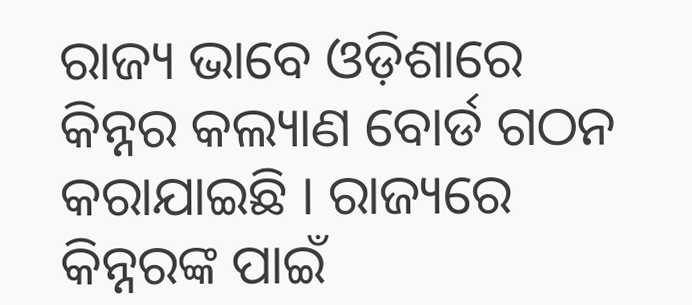ରାଜ୍ୟ ଭାବେ ଓଡ଼ିଶାରେ କିନ୍ନର କଲ୍ୟାଣ ବୋର୍ଡ ଗଠନ କରାଯାଇଛି । ରାଜ୍ୟରେ କିନ୍ନରଙ୍କ ପାଇଁ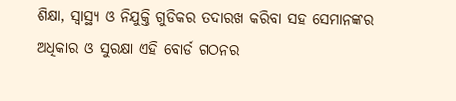ଶିକ୍ଷା, ସ୍ବାସ୍ଥ୍ୟ ଓ ନିଯୁକ୍ତି ଗୁଡିକର ତଦାରଖ କରିବା ସହ ସେମାନଙ୍କର ଅଧିକାର ଓ ସୁରକ୍ଷା ଏହି ବୋର୍ଡ ଗଠନର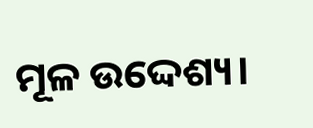ମୂଳ ଉଦ୍ଦେଶ୍ୟ।